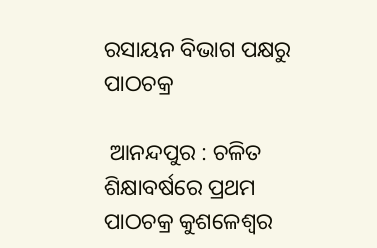ରସାୟନ ବିଭାଗ ପକ୍ଷରୁ ପାଠଚକ୍ର

 ଆନନ୍ଦପୁର : ଚଳିତ ଶିକ୍ଷାବର୍ଷରେ ପ୍ରଥମ ପାଠଚକ୍ର କୁଶଳେଶ୍ୱର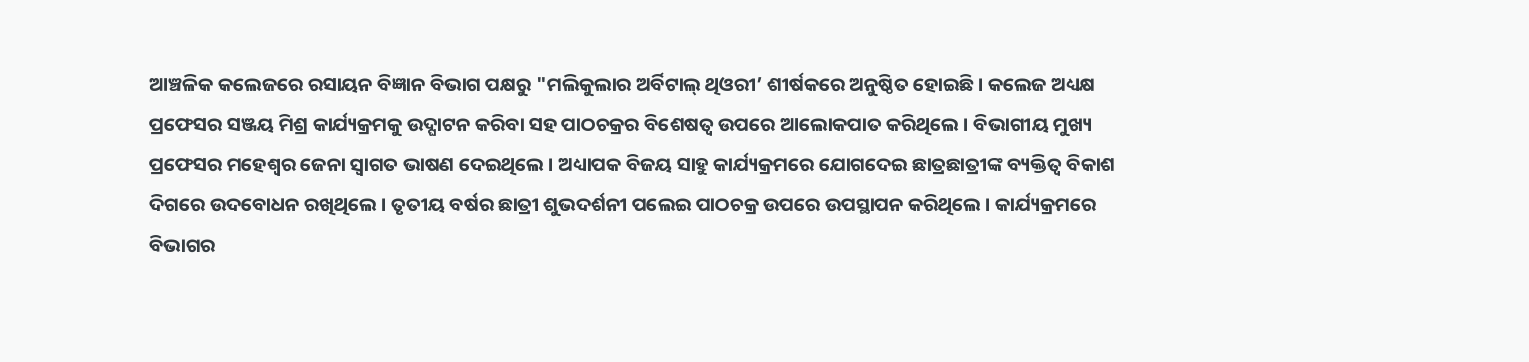ଆଞ୍ଚଳିକ କଲେଜରେ ରସାୟନ ବିଜ୍ଞାନ ବିଭାଗ ପକ୍ଷରୁ "ମଲିକୁଲାର ଅର୍ବିଟାଲ୍ ଥିଓରୀ’ ଶୀର୍ଷକରେ ଅନୁଷ୍ଠିତ ହୋଇଛି । କଲେଜ ଅଧ୍ୟକ୍ଷ ପ୍ରଫେସର ସଞ୍ଜୟ ମିଶ୍ର କାର୍ଯ୍ୟକ୍ରମକୁ ଉଦ୍ଘାଟନ କରିବା ସହ ପାଠଚକ୍ରର ବିଶେଷତ୍ୱ ଉପରେ ଆଲୋକପାତ କରିଥିଲେ । ବିଭାଗୀୟ ମୁଖ୍ୟ ପ୍ରଫେସର ମହେଶ୍ୱର ଜେନା ସ୍ୱାଗତ ଭାଷଣ ଦେଇଥିଲେ । ଅଧ୍ୟାପକ ବିଜୟ ସାହୁ କାର୍ଯ୍ୟକ୍ରମରେ ଯୋଗଦେଇ ଛାତ୍ରଛାତ୍ରୀଙ୍କ ବ୍ୟକ୍ତିତ୍ୱ ବିକାଶ ଦିଗରେ ଉଦବୋଧନ ରଖିଥିଲେ । ତୃତୀୟ ବର୍ଷର ଛାତ୍ରୀ ଶୁଭଦର୍ଶନୀ ପଲେଇ ପାଠଚକ୍ର ଉପରେ ଉପସ୍ଥାପନ କରିଥିଲେ । କାର୍ଯ୍ୟକ୍ରମରେ ବିଭାଗର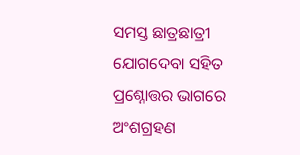ସମସ୍ତ ଛାତ୍ରଛାତ୍ରୀ ଯୋଗଦେବା ସହିତ ପ୍ରଶ୍ନୋତ୍ତର ଭାଗରେ ଅଂଶଗ୍ରହଣ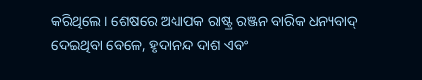କରିଥିଲେ । ଶେଷରେ ଅଧ୍ୟାପକ ରାଷ୍ଟ୍ର ରଞ୍ଜନ ବାରିକ ଧନ୍ୟବାଦ୍ ଦେଇଥିବା ବେଳେ, ହୃଦାନନ୍ଦ ଦାଶ ଏବଂ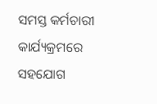ସମସ୍ତ କର୍ମଚାରୀ କାର୍ଯ୍ୟକ୍ରମରେ ସହଯୋଗ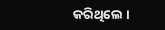କରିଥିଲେ ।